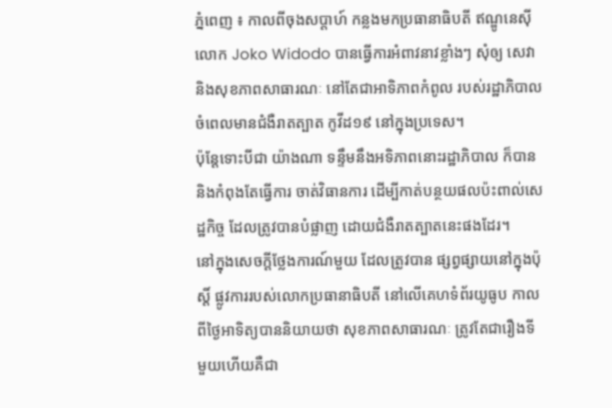ភ្នំពេញ ៖ កាលពីចុងសប្តាហ៍ កន្លងមកប្រធានាធិបតី ឥណ្ឌូនេស៊ី លោក Joko Widodo បានធ្វើការអំពាវនាវខ្លាំងៗ សុំឲ្យ សេវានិងសុខភាពសាធារណៈ នៅតែជាអាទិភាពកំពូល របស់រដ្ឋាភិបាល ចំពេលមានជំងឺរាតត្បាត កូវីដ១៩ នៅក្នុងប្រទេស។
ប៉ុន្តែទោះបីជា យ៉ាងណា ទន្ទឹមនឹងអទិភាពនោះរដ្ឋាភិបាល ក៏បាននិងកំពុងតែធ្វើការ ចាត់វិធានការ ដើម្បីកាត់បន្ថយផលប៉ះពាល់សេដ្ឋកិច្ច ដែលត្រូវបានបំផ្លាញ ដោយជំងឺរាតត្បាតនេះផងដែរ។
នៅក្នុងសេចក្តីថ្លែងការណ៍មួយ ដែលត្រូវបាន ផ្សព្វផ្សាយនៅក្នុងប៉ុស្តិ៍ ផ្លូវការរបស់លោកប្រធានាធិបតី នៅលើគេហទំព័រយូធូប កាលពីថ្ងៃអាទិត្យបាននិយាយថា សុខភាពសាធារណៈ ត្រូវតែជារឿងទី មួយហើយគឺជា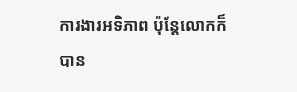ការងារអទិភាព ប៉ុន្តែលោកក៏បាន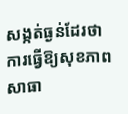សង្កត់ធ្ងន់ដែរថា ការធ្វើឱ្យសុខភាពសាធា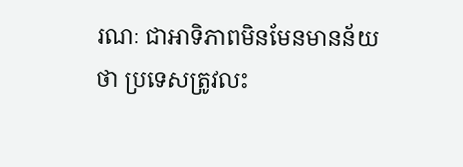រណៈ ជាអាទិភាពមិនមែនមានន័យថា ប្រទេសត្រូវលះ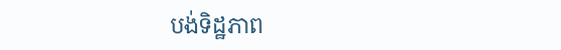បង់ទិដ្ឋភាព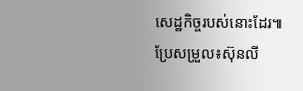សេដ្ឋកិច្ចរបស់នោះដែរ៕
ប្រែសម្រួល៖ស៊ុនលី